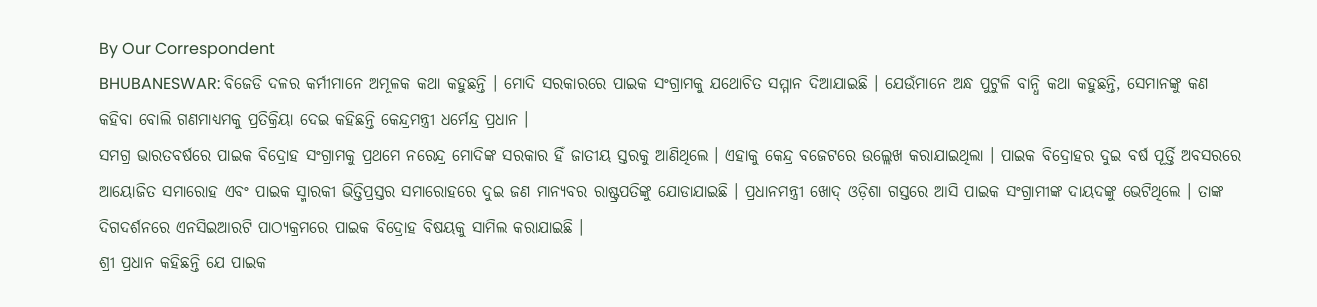By Our Correspondent
BHUBANESWAR: ବିଜେଡି ଦଳର କର୍ମୀମାନେ ଅମୂଳକ କଥା କହୁଛନ୍ତି । ମୋଦି ସରକାରରେ ପାଇକ ସଂଗ୍ରାମକୁ ଯଥୋଚିତ ସମ୍ମାନ ଦିଆଯାଇଛି । ଯେଉଁମାନେ ଅନ୍ଧ ପୁଟୁଳି ବାନ୍ଧି କଥା କହୁଛନ୍ତି, ସେମାନଙ୍କୁ କଣ କହିବା ବୋଲି ଗଣମାଧ୍ୟମକୁ ପ୍ରତିକ୍ରିୟା ଦେଇ କହିଛନ୍ତି କେନ୍ଦ୍ରମନ୍ତ୍ରୀ ଧର୍ମେନ୍ଦ୍ର ପ୍ରଧାନ ।
ସମଗ୍ର ଭାରତବର୍ଷରେ ପାଇକ ବିଦ୍ରୋହ ସଂଗ୍ରାମକୁ ପ୍ରଥମେ ନରେନ୍ଦ୍ର ମୋଦିଙ୍କ ସରକାର ହିଁ ଜାତୀୟ ସ୍ତରକୁ ଆଣିଥିଲେ । ଏହାକୁ କେନ୍ଦ୍ର ବଜେଟରେ ଉଲ୍ଲେଖ କରାଯାଇଥିଲା । ପାଇକ ବିଦ୍ରୋହର ଦୁଇ ବର୍ଷ ପୂର୍ତ୍ତି ଅବସରରେ ଆୟୋଜିତ ସମାରୋହ ଏବଂ ପାଇକ ସ୍ମାରକୀ ଭିତ୍ତିପ୍ରସ୍ତର ସମାରୋହରେ ଦୁଇ ଜଣ ମାନ୍ୟବର ରାଷ୍ଟ୍ରପତିଙ୍କୁ ଯୋଡାଯାଇଛି । ପ୍ରଧାନମନ୍ତ୍ରୀ ଖୋଦ୍ ଓଡ଼ିଶା ଗସ୍ତରେ ଆସି ପାଇକ ସଂଗ୍ରାମୀଙ୍କ ଦାୟଦଙ୍କୁ ଭେଟିଥିଲେ । ତାଙ୍କ ଦିଗଦର୍ଶନରେ ଏନସିଇଆରଟି ପାଠ୍ୟକ୍ରମରେ ପାଇକ ବିଦ୍ରୋହ ବିଷୟକୁ ସାମିଲ କରାଯାଇଛି ।
ଶ୍ରୀ ପ୍ରଧାନ କହିଛନ୍ତି ଯେ ପାଇକ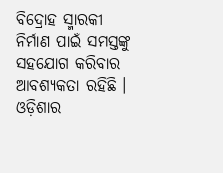ବିଦ୍ରୋହ ସ୍ମାରକୀ ନିର୍ମାଣ ପାଇଁ ସମସ୍ତଙ୍କୁ ସହଯୋଗ କରିବାର ଆବଶ୍ୟକତା ରହିଛି । ଓଡ଼ିଶାର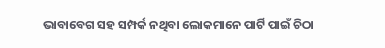ଭାବାବେଗ ସହ ସମ୍ପର୍କ ନଥିବା ଲୋକମାନେ ପାର୍ଟି ପାଇଁ ଚିଠା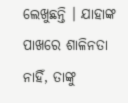ଲେଖୁଛନ୍ତି । ଯାହାଙ୍କ ପାଖରେ ଶାଳିନତା ନାହିଁ, ତାଙ୍କୁ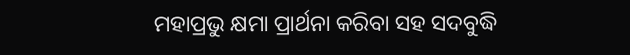ମହାପ୍ରଭୁ କ୍ଷମା ପ୍ରାର୍ଥନା କରିବା ସହ ସଦବୁଦ୍ଧି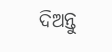ଦିଅନ୍ତୁ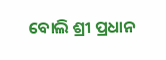ବୋଲି ଶ୍ରୀ ପ୍ରଧାନ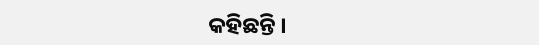କହିଛନ୍ତି ।